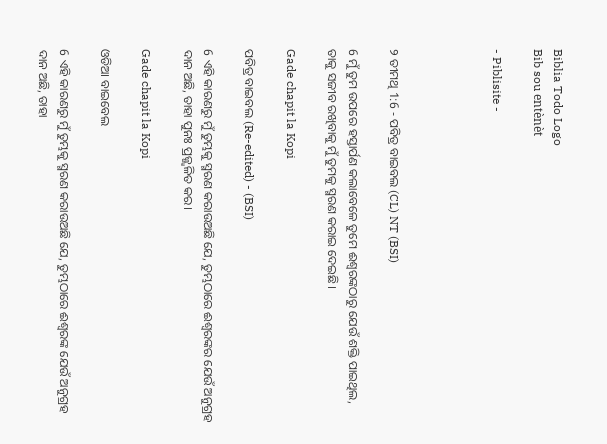Biblia Todo Logo
Bib sou entènèt

- Piblisite -




୨ ତୀମଥି 1:6 - ପବିତ୍ର ବାଇବଲ (CL) NT (BSI)

6 ମୁଁ ତୁମ ଉପରେ ହସ୍ତାର୍ପଣ କଲାବେଳେ ତୁମେ ଈଶ୍ୱରଙ୍କଠାରୁ ଯେଉଁ ଶକ୍ତି ପାଇଥିଲ, ତାକୁ ସଜୀବ ରଖିବାକୁ ମୁଁ ତୁମକୁ ସ୍ମରଣ କରାଇ ଦେଇଛି।

Gade chapit la Kopi

ପବିତ୍ର ବାଇବଲ (Re-edited) - (BSI)

6 ଏହି କାରଣରୁ ମୁଁ ତୁମ୍ଭକୁ ସ୍ମରଣ କରାଉଅଛି ଯେ, ତୁମ୍ଭଠାରେ ଈଶ୍ଵରଙ୍କର ଯେଉଁ ଅନୁଗ୍ରହ ଦାନ ଅଛି, ତାହା ପୁନଃ ପ୍ରଜ୍ଜ୍ଵଳିତ କର।

Gade chapit la Kopi

ଓଡିଆ ବାଇବେଲ

6 ଏହି କାରଣରୁ ମୁଁ ତୁମ୍ଭକୁ ସ୍ମରଣ କରାଉଅଛି ଯେ, ତୁମ୍ଭଠାରେ ଈଶ୍ୱରଙ୍କ ଯେଉଁ ଅନୁଗ୍ରହ ଦାନ ଅଛି, ତାହା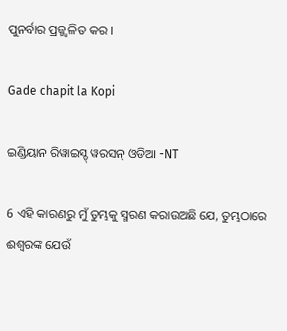ପୁନର୍ବାର ପ୍ରଜ୍ଜ୍ୱଳିତ କର ।

Gade chapit la Kopi

ଇଣ୍ଡିୟାନ ରିୱାଇସ୍ଡ୍ ୱରସନ୍ ଓଡିଆ -NT

6 ଏହି କାରଣରୁ ମୁଁ ତୁମ୍ଭକୁ ସ୍ମରଣ କରାଉଅଛି ଯେ, ତୁମ୍ଭଠାରେ ଈଶ୍ବରଙ୍କ ଯେଉଁ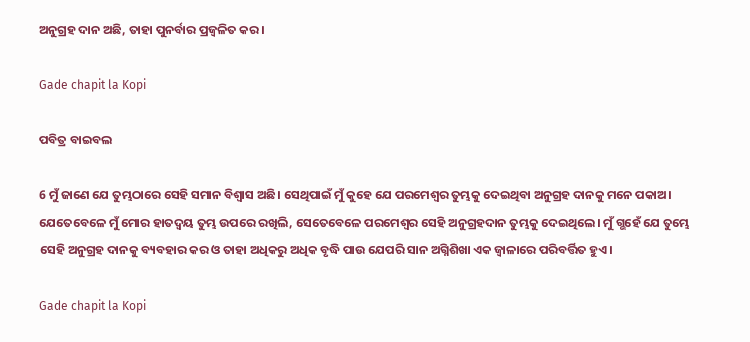ଅନୁଗ୍ରହ ଦାନ ଅଛି, ତାହା ପୁନର୍ବାର ପ୍ରଜ୍ୱଳିତ କର।

Gade chapit la Kopi

ପବିତ୍ର ବାଇବଲ

6 ମୁଁ ଜାଣେ ଯେ ତୁମ୍ଭଠାରେ ସେହି ସମାନ ବିଶ୍ୱାସ ଅଛି। ସେଥିପାଇଁ ମୁଁ କୁହେ ଯେ ପରମେଶ୍ୱର ତୁମ୍ଭକୁ ଦେଇଥିବା ଅନୁଗ୍ରହ ଦାନକୁ ମନେ ପକାଅ। ଯେତେବେଳେ ମୁଁ ମୋର ହାତଦ୍ୱୟ ତୁମ୍ଭ ଉପରେ ରଖିଲି, ସେତେବେଳେ ପରମେଶ୍ୱର ସେହି ଅନୁଗ୍ରହଦାନ ତୁମ୍ଭକୁ ଦେଇଥିଲେ। ମୁଁ ଗ୍ଭହେଁ ଯେ ତୁମ୍ଭେ ସେହି ଅନୁଗ୍ରହ ଦାନକୁ ବ୍ୟବହାର କର ଓ ତାହା ଅଧିକରୁ ଅଧିକ ବୃଦ୍ଧି ପାଉ ଯେପରି ସାନ ଅଗ୍ନିଶିଖା ଏକ ଜ୍ୱାଳାରେ ପରିବର୍ତ୍ତିତ ହୁଏ।

Gade chapit la Kopi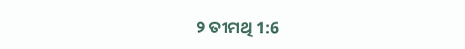୨ ତୀମଥି 1:6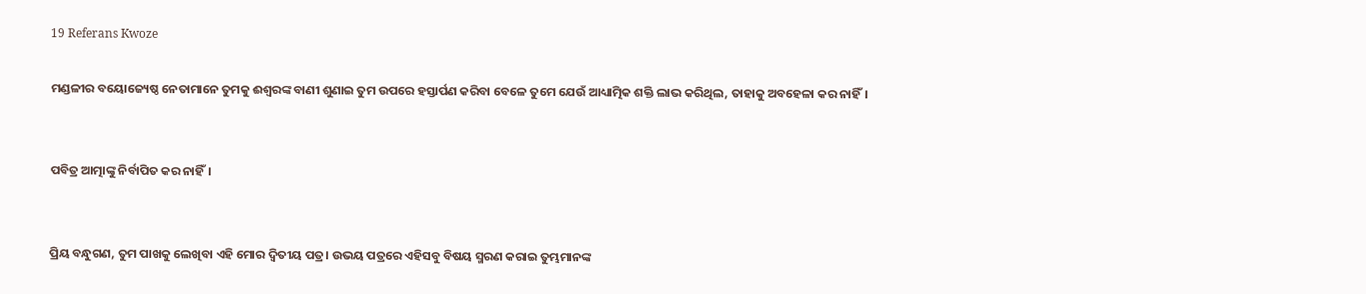19 Referans Kwoze

ମଣ୍ଡଳୀର ବୟୋଜ୍ୟେଷ୍ଠ ନେତାମାନେ ତୁମକୁ ଈଶ୍ୱରଙ୍କ ବାଣୀ ଶୁଣାଇ ତୁମ ଉପରେ ହସ୍ତାର୍ପଣ କରିବା ବେଳେ ତୁମେ ଯେଉଁ ଆଧ୍ୟାତ୍ମିକ ଶକ୍ତି ଲାଭ କରିଥିଲ, ତାହାକୁ ଅବହେଳା କର ନାହିଁ।


ପବିତ୍ର ଆତ୍ମାଙ୍କୁ ନିର୍ବାପିତ କର ନାହିଁ।


ପ୍ରିୟ ବନ୍ଧୁଗଣ, ତୁମ ପାଖକୁ ଲେଖିବା ଏହି ମୋର ଦ୍ୱିତୀୟ ପତ୍ର। ଉଭୟ ପତ୍ରରେ ଏହିସବୁ ବିଷୟ ସ୍ମରଣ କରାଇ ତୁମ୍ଭମାନଙ୍କ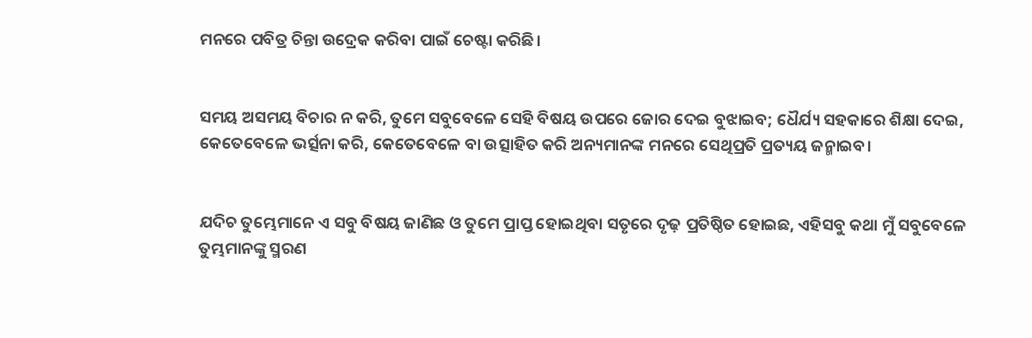ମନରେ ପବିତ୍ର ଚିନ୍ତା ଉଦ୍ରେକ କରିବା ପାଇଁ ଚେଷ୍ଟା କରିଛି।


ସମୟ ଅସମୟ ବିଚାର ନ କରି, ତୁମେ ସବୁବେଳେ ସେହି ବିଷୟ ଉପରେ ଜୋର ଦେଇ ବୁଝାଇବ; ଧୈର୍ଯ୍ୟ ସହକାରେ ଶିକ୍ଷା ଦେଇ, କେତେବେଳେ ଭର୍ତ୍ସନା କରି, କେତେବେଳେ ବା ଉତ୍ସାହିତ କରି ଅନ୍ୟମାନଙ୍କ ମନରେ ସେଥିପ୍ରତି ପ୍ରତ୍ୟୟ ଜନ୍ମାଇବ।


ଯଦିଚ ତୁମ୍ଭେମାନେ ଏ ସବୁ ବିଷୟ ଜାଣିଛ ଓ ତୁମେ ପ୍ରାପ୍ତ ହୋଇଥିବା ସତୃରେ ଦୃଢ଼ ପ୍ରତିଷ୍ଠିତ ହୋଇଛ, ଏହିସବୁ କଥା ମୁଁ ସବୁବେଳେ ତୁମ୍ଭମାନଙ୍କୁ ସ୍ମରଣ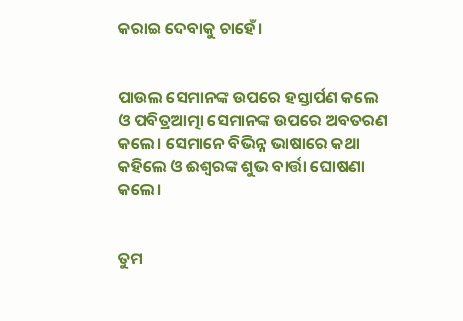କରାଇ ଦେବାକୁ ଚାହେଁ।


ପାଉଲ ସେମାନଙ୍କ ଉପରେ ହସ୍ତାର୍ପଣ କଲେ ଓ ପବିତ୍ରଆତ୍ମା ସେମାନଙ୍କ ଉପରେ ଅବତରଣ କଲେ। ସେମାନେ ବିଭିନ୍ନ ଭାଷାରେ କଥା କହିଲେ ଓ ଈଶ୍ୱରଙ୍କ ଶୁଭ ବାର୍ତ୍ତା ଘୋଷଣା କଲେ।


ତୁମ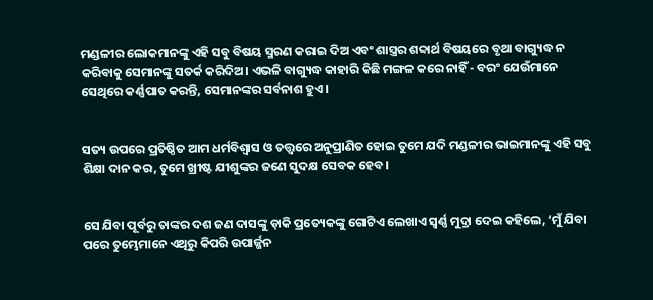ମଣ୍ଡଳୀର ଲୋକମାନଙ୍କୁ ଏହି ସବୁ ବିଷୟ ସ୍ମରଣ କରାଇ ଦିଅ ଏବଂ ଶାସ୍ତ୍ରର ଶବ୍ଦାର୍ଥ ବିଷୟରେ ବୃଥା ବାଗ୍ୟୁଦ୍ଧ ନ କରିବାକୁ ସେମାନଙ୍କୁ ସତର୍କ କରିଦିଅ। ଏଭଳି ବାଗ୍ୟୁଦ୍ଧ କାହାରି କିଛି ମଙ୍ଗଳ କରେ ନାହିଁ - ବରଂ ଯେଉଁମାନେ ସେଥିରେ କର୍ଣ୍ଣପାତ କରନ୍ତି, ସେମାନଙ୍କର ସର୍ବନାଶ ହୁଏ।


ସତ୍ୟ ଉପରେ ପ୍ରତିଷ୍ଠିତ ଆମ ଧର୍ମବିଶ୍ୱାସ ଓ ତତ୍ତ୍ୱରେ ଅନୁପ୍ରାଣିତ ହୋଇ ତୁମେ ଯଦି ମଣ୍ଡଳୀର ଭାଇମାନଙ୍କୁ ଏହି ସବୁ ଶିକ୍ଷା ଦାନ କର, ତୁମେ ଖ୍ରୀଷ୍ଟ ଯୀଶୁଙ୍କର ଜଣେ ସୁଦକ୍ଷ ସେବକ ହେବ।


ସେ ଯିବା ପୂର୍ବରୁ ତାଙ୍କର ଦଶ ଜଣ ଦାସଙ୍କୁ ଡ଼ାକି ପ୍ରତ୍ୟେକଙ୍କୁ ଗୋଟିଏ ଲେଖାଏ ସ୍ୱର୍ଣ୍ଣ ମୁଦ୍ରା ଦେଇ କହିଲେ, ‘ମୁଁ ଯିବା ପରେ ତୁମ୍ଭେମାନେ ଏଥିରୁ କିପରି ଉପାର୍ଜ୍ଜନ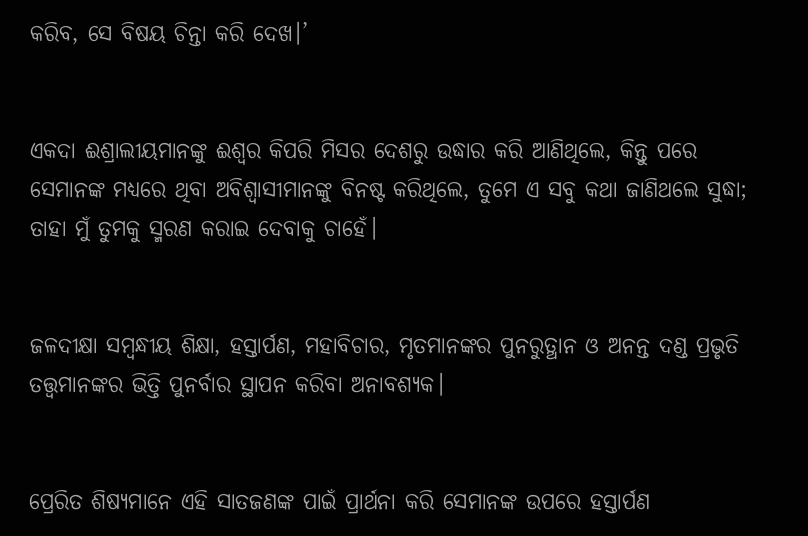କରିବ, ସେ ବିଷୟ ଚିନ୍ତା କରି ଦେଖ।’


ଏକଦା ଈଶ୍ରାଲୀୟମାନଙ୍କୁ ଈଶ୍ୱର କିପରି ମିସର ଦେଶରୁ ଉଦ୍ଧାର କରି ଆଣିଥିଲେ, କିନ୍ତୁ ପରେ ସେମାନଙ୍କ ମଧ୍ୟରେ ଥିବା ଅବିଶ୍ୱାସୀମାନଙ୍କୁ ବିନଷ୍ଟ କରିଥିଲେ, ତୁମେ ଏ ସବୁ କଥା ଜାଣିଥଲେ ସୁଦ୍ଧା; ତାହା ମୁଁ ତୁମକୁ ସ୍ମରଣ କରାଇ ଦେବାକୁ ଚାହେଁ।


ଜଳଦୀକ୍ଷା ସମ୍ବନ୍ଧୀୟ ଶିକ୍ଷା, ହସ୍ତାର୍ପଣ, ମହାବିଚାର, ମୃତମାନଙ୍କର ପୁନରୁତ୍ଥାନ ଓ ଅନନ୍ତ ଦଣ୍ଡ ପ୍ରଭୃତି ତତ୍ତ୍ୱମାନଙ୍କର ଭିତ୍ତି ପୁନର୍ବାର ସ୍ଥାପନ କରିବା ଅନାବଶ୍ୟକ।


ପ୍ରେରିତ ଶିଷ୍ୟମାନେ ଏହି ସାତଜଣଙ୍କ ପାଇଁ ପ୍ରାର୍ଥନା କରି ସେମାନଙ୍କ ଉପରେ ହସ୍ତାର୍ପଣ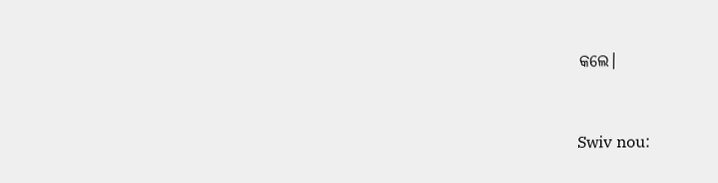କଲେ।


Swiv nou: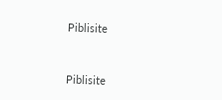Piblisite


Piblisite